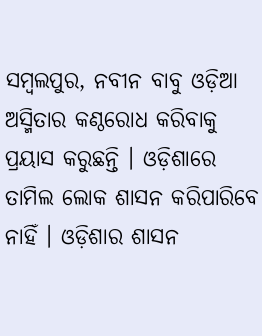ସମ୍ବଲପୁର, ନବୀନ ବାବୁ ଓଡ଼ିଆ ଅସ୍ମିତାର କଣ୍ଠରୋଧ କରିବାକୁ ପ୍ରୟାସ କରୁଛନ୍ତି । ଓଡ଼ିଶାରେ ତାମିଲ ଲୋକ ଶାସନ କରିପାରିବେ ନାହିଁ । ଓଡ଼ିଶାର ଶାସନ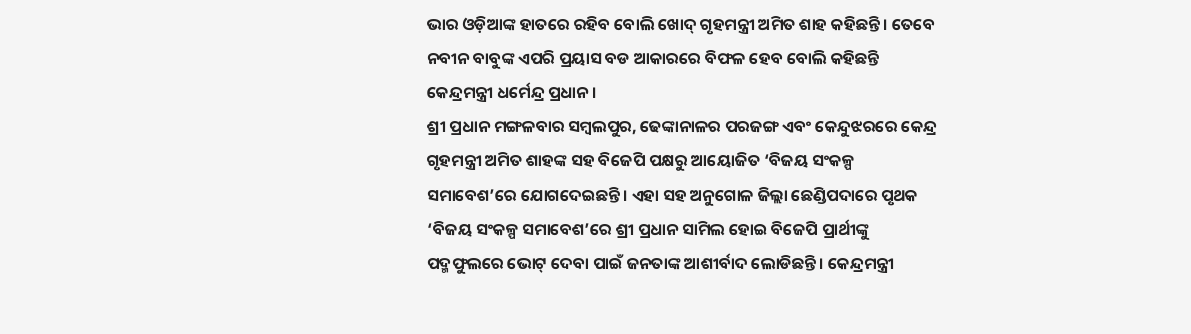ଭାର ଓଡ଼ିଆଙ୍କ ହାତରେ ରହିବ ବୋଲି ଖୋଦ୍ ଗୃହମନ୍ତ୍ରୀ ଅମିତ ଶାହ କହିଛନ୍ତି । ତେବେ ନବୀନ ବାବୁଙ୍କ ଏପରି ପ୍ରୟାସ ବଡ ଆକାରରେ ବିଫଳ ହେବ ବୋଲି କହିଛନ୍ତି କେନ୍ଦ୍ରମନ୍ତ୍ରୀ ଧର୍ମେନ୍ଦ୍ର ପ୍ରଧାନ ।
ଶ୍ରୀ ପ୍ରଧାନ ମଙ୍ଗଳବାର ସମ୍ବଲପୁର, ଢେଙ୍କାନାଳର ପରଜଙ୍ଗ ଏବଂ କେନ୍ଦୁଝରରେ କେନ୍ଦ୍ର ଗୃହମନ୍ତ୍ରୀ ଅମିତ ଶାହଙ୍କ ସହ ବିଜେପି ପକ୍ଷରୁ ଆୟୋଜିତ ‘ବିଜୟ ସଂକଳ୍ପ ସମାବେଶ’ରେ ଯୋଗଦେଇଛନ୍ତି । ଏହା ସହ ଅନୁଗୋଳ ଜିଲ୍ଲା ଛେଣ୍ଡିପଦାରେ ପୃଥକ ‘ବିଜୟ ସଂକଳ୍ପ ସମାବେଶ’ରେ ଶ୍ରୀ ପ୍ରଧାନ ସାମିଲ ହୋଇ ବିଜେପି ପ୍ରାର୍ଥୀଙ୍କୁ ପଦ୍ମଫୁଲରେ ଭୋଟ୍ ଦେବା ପାଇଁ ଜନତାଙ୍କ ଆଶୀର୍ବାଦ ଲୋଡିଛନ୍ତି । କେନ୍ଦ୍ରମନ୍ତ୍ରୀ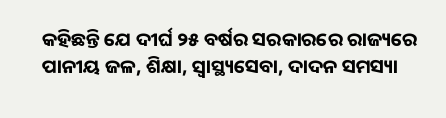କହିଛନ୍ତି ଯେ ଦୀର୍ଘ ୨୫ ବର୍ଷର ସରକାରରେ ରାଜ୍ୟରେ ପାନୀୟ ଜଳ, ଶିକ୍ଷା, ସ୍ୱାସ୍ଥ୍ୟସେବା, ଦାଦନ ସମସ୍ୟା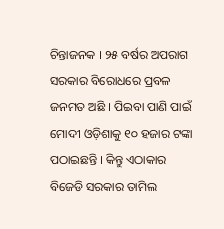ଚିନ୍ତାଜନକ । ୨୫ ବର୍ଷର ଅପରାଗ ସରକାର ବିରୋଧରେ ପ୍ରବଳ ଜନମତ ଅଛି । ପିଇବା ପାଣି ପାଇଁ ମୋଦୀ ଓଡ଼ିଶାକୁ ୧୦ ହଜାର ଟଙ୍କା ପଠାଇଛନ୍ତି । କିନ୍ତୁ ଏଠାକାର ବିଜେଡି ସରକାର ତାମିଲ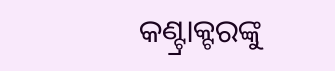କଣ୍ଟ୍ରାକ୍ଟରଙ୍କୁ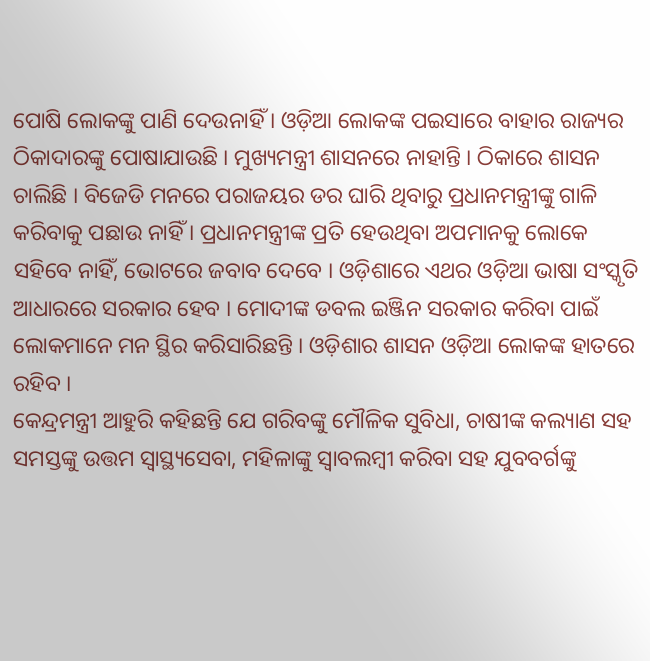ପୋଷି ଲୋକଙ୍କୁ ପାଣି ଦେଉନାହିଁ । ଓଡ଼ିଆ ଲୋକଙ୍କ ପଇସାରେ ବାହାର ରାଜ୍ୟର ଠିକାଦାରଙ୍କୁ ପୋଷାଯାଉଛି । ମୁଖ୍ୟମନ୍ତ୍ରୀ ଶାସନରେ ନାହାନ୍ତି । ଠିକାରେ ଶାସନ ଚାଲିଛି । ବିଜେଡି ମନରେ ପରାଜୟର ଡର ଘାରି ଥିବାରୁ ପ୍ରଧାନମନ୍ତ୍ରୀଙ୍କୁ ଗାଳି କରିବାକୁ ପଛାଉ ନାହିଁ । ପ୍ରଧାନମନ୍ତ୍ରୀଙ୍କ ପ୍ରତି ହେଉଥିବା ଅପମାନକୁ ଲୋକେ ସହିବେ ନାହିଁ, ଭୋଟରେ ଜବାବ ଦେବେ । ଓଡ଼ିଶାରେ ଏଥର ଓଡ଼ିଆ ଭାଷା ସଂସ୍କୃତି ଆଧାରରେ ସରକାର ହେବ । ମୋଦୀଙ୍କ ଡବଲ ଇଞ୍ଜିନ ସରକାର କରିବା ପାଇଁ ଲୋକମାନେ ମନ ସ୍ଥିର କରିସାରିଛନ୍ତି । ଓଡ଼ିଶାର ଶାସନ ଓଡ଼ିଆ ଲୋକଙ୍କ ହାତରେ ରହିବ ।
କେନ୍ଦ୍ରମନ୍ତ୍ରୀ ଆହୁରି କହିଛନ୍ତି ଯେ ଗରିବଙ୍କୁ ମୌଳିକ ସୁବିଧା, ଚାଷୀଙ୍କ କଲ୍ୟାଣ ସହ ସମସ୍ତଙ୍କୁ ଉତ୍ତମ ସ୍ୱାସ୍ଥ୍ୟସେବା, ମହିଳାଙ୍କୁ ସ୍ୱାବଲମ୍ବୀ କରିବା ସହ ଯୁବବର୍ଗଙ୍କୁ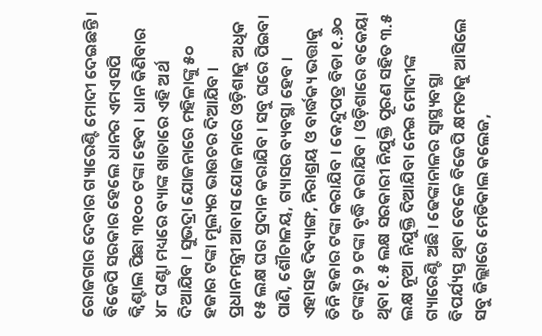ରୋଜଗାର ଦେବାର ଗ୍ୟାରେଣ୍ଟି ମୋଦୀ ଦେଇଛନ୍ତି । ବିଜେପି ସରକାର ହେଲେ ଧାନର ଏମଏସପି କ୍ୱିଣ୍ଟାଲ ପିଛା ୩୧୦୦ ଟଙ୍କା ହେବ । ଧାନ କିଣିବାର ୪୮ ଘଣ୍ଟା ମଧ୍ୟରେ ବ୍ୟାଙ୍କ ଖାତାରେ ଏହି ଅର୍ଥ ଦିଆଯିବ । ସୁଭଦ୍ରା ଯୋଜନାରେ ମହିଳାଙ୍କୁ ୫୦ ହଜାର ଟଙ୍କା ମୂଲ୍ୟର ଭାଉଚର ଦିଆଯିବ । ପ୍ରଧାନମନ୍ତ୍ରୀ ଆବାସ ଯୋଜନାରେ ଓଡ଼ିଶାକୁ ଅଧିକ ୧୫ ଲକ୍ଷ ଘର ପ୍ରଦାନ କରାଯିବ । ସବୁ ଘରେ ପିଇବା ପାଣି, ଶୌଚାଳୟ, ଗ୍ୟାସର ବ୍ୟବସ୍ଥା ହେବ ।
ଏହାସହ ଦିବ୍ୟାଙ୍ଗ, ନିରାଶ୍ରୟ ଓ ବାର୍ଦ୍ଧକ୍ୟ ଭତ୍ତାକୁ ତିନି ହଜାର ଟଙ୍କା କରାଯିବ । କେନ୍ଦୁପତ୍ର ବିଡା ୧.୬୦ ଟଙ୍କାରୁ ୨ ଟଙ୍କା ବୃଦ୍ଧି କରାଯିବ । ଓଡ଼ିଶାରେ ବକେୟା ଥିବା ୧.୫ ଲକ୍ଷ ସରକାରୀ ନିଯୁକ୍ତି ପୂରଣ ସହିତ ୩.୫ ଲକ୍ଷ ନୂଆ ନିଯୁକ୍ତି ଦିଆଯିବା ନେଇ ମୋଦୀଙ୍କ ଗ୍ୟାରେଣ୍ଟି ଅଛି । ଢେଙ୍କାନାଳର ସ୍ୱାସ୍ଥ୍ୟବସ୍ଥା ବିପର୍ଯ୍ୟସ୍ତ ଥିବା ବେଳେ ବିଜେପି କ୍ଷମତାକୁ ଆସିଲେ ସବୁ ଜିଲ୍ଲାରେ ମେଡିକାଲ କଲେଜ,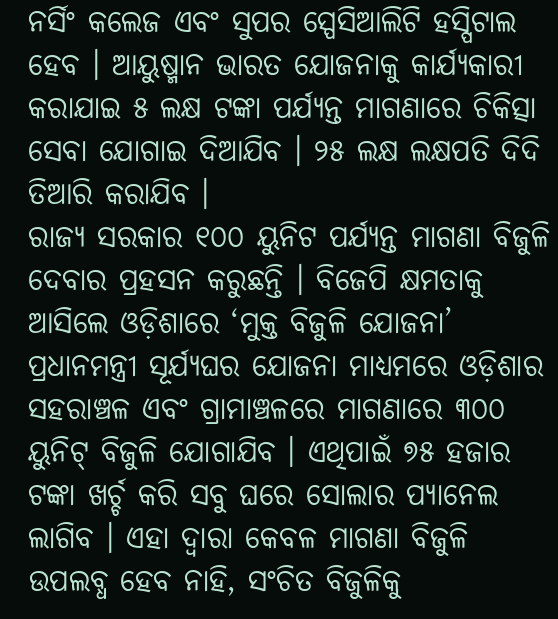ନର୍ସିଂ କଲେଜ ଏବଂ ସୁପର ସ୍ପେସିଆଲିଟି ହସ୍ପିଟାଲ ହେବ । ଆୟୁଷ୍ମାନ ଭାରତ ଯୋଜନାକୁ କାର୍ଯ୍ୟକାରୀ କରାଯାଇ ୫ ଲକ୍ଷ ଟଙ୍କା ପର୍ଯ୍ୟନ୍ତ ମାଗଣାରେ ଚିକିତ୍ସା ସେବା ଯୋଗାଇ ଦିଆଯିବ । ୨୫ ଲକ୍ଷ ଲକ୍ଷପତି ଦିଦି ତିଆରି କରାଯିବ ।
ରାଜ୍ୟ ସରକାର ୧୦୦ ୟୁନିଟ ପର୍ଯ୍ୟନ୍ତ ମାଗଣା ବିଜୁଳି ଦେବାର ପ୍ରହସନ କରୁଛନ୍ତି । ବିଜେପି କ୍ଷମତାକୁ ଆସିଲେ ଓଡ଼ିଶାରେ ‘ମୁକ୍ତ ବିଜୁଳି ଯୋଜନା’ ପ୍ରଧାନମନ୍ତ୍ରୀ ସୂର୍ଯ୍ୟଘର ଯୋଜନା ମାଧ୍ୟମରେ ଓଡ଼ିଶାର ସହରାଞ୍ଚଳ ଏବଂ ଗ୍ରାମାଞ୍ଚଳରେ ମାଗଣାରେ ୩୦୦ ୟୁନିଟ୍ ବିଜୁଳି ଯୋଗାଯିବ । ଏଥିପାଇଁ ୭୫ ହଜାର ଟଙ୍କା ଖର୍ଚ୍ଚ କରି ସବୁ ଘରେ ସୋଲାର ପ୍ୟାନେଲ ଲାଗିବ । ଏହା ଦ୍ୱାରା କେବଳ ମାଗଣା ବିଜୁଳି ଉପଲବ୍ଧ ହେବ ନାହି, ସଂଚିତ ବିଜୁଳିକୁ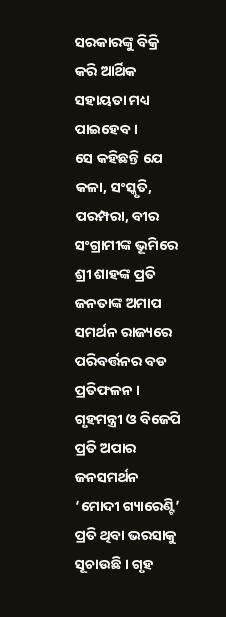ସରକାରଙ୍କୁ ବିକ୍ରି କରି ଆର୍ଥିକ ସହାୟତା ମଧ୍ୟ ପାଇହେବ ।
ସେ କହିଛନ୍ତି ଯେ କଳା, ସଂସ୍କୃତି, ପରମ୍ପରା, ବୀର ସଂଗ୍ରାମୀଙ୍କ ଭୂମିରେ ଶ୍ରୀ ଶାହଙ୍କ ପ୍ରତି ଜନତାଙ୍କ ଅମାପ ସମର୍ଥନ ରାଜ୍ୟରେ ପରିବର୍ତ୍ତନର ବଡ ପ୍ରତିଫଳନ । ଗୃହମନ୍ତ୍ରୀ ଓ ବିଜେପି ପ୍ରତି ଅପାର ଜନସମର୍ଥନ ‘ମୋଦୀ ଗ୍ୟାରେଣ୍ଟି’ ପ୍ରତି ଥିବା ଭରସାକୁ ସୂଚାଉଛି । ଗୃହ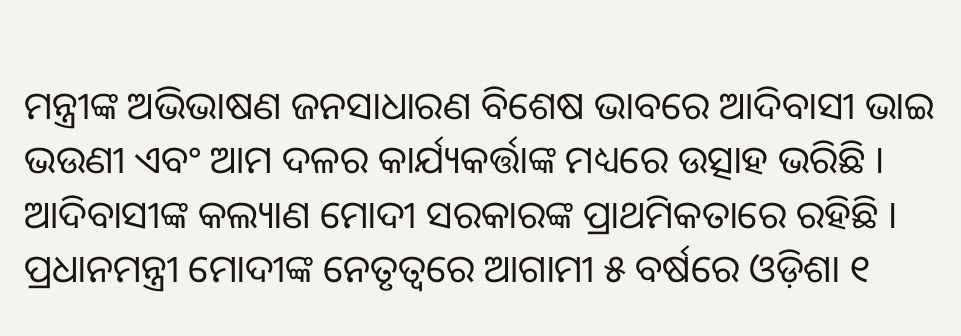ମନ୍ତ୍ରୀଙ୍କ ଅଭିଭାଷଣ ଜନସାଧାରଣ ବିଶେଷ ଭାବରେ ଆଦିବାସୀ ଭାଇ ଭଉଣୀ ଏବଂ ଆମ ଦଳର କାର୍ଯ୍ୟକର୍ତ୍ତାଙ୍କ ମଧ୍ୟରେ ଉତ୍ସାହ ଭରିଛି । ଆଦିବାସୀଙ୍କ କଲ୍ୟାଣ ମୋଦୀ ସରକାରଙ୍କ ପ୍ରାଥମିକତାରେ ରହିଛି । ପ୍ରଧାନମନ୍ତ୍ରୀ ମୋଦୀଙ୍କ ନେତୃତ୍ୱରେ ଆଗାମୀ ୫ ବର୍ଷରେ ଓଡ଼ିଶା ୧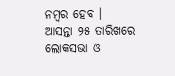ନମ୍ବର ହେବ ।
ଆସନ୍ତା ୨୫ ତାରିଖରେ ଲୋକସଭା ଓ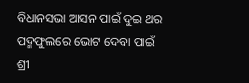ବିଧାନସଭା ଆସନ ପାଇଁ ଦୁଇ ଥର ପଦ୍ମଫୁଲରେ ଭୋଟ ଦେବା ପାଇଁ ଶ୍ରୀ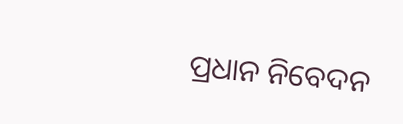ପ୍ରଧାନ ନିବେଦନ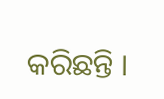କରିଛନ୍ତି ।